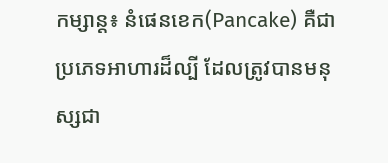កម្សាន្ត៖ នំផេនខេក(Pancake) គឺជាប្រភេទអាហារដ៏ល្បី ដែលត្រូវបានមនុស្សជា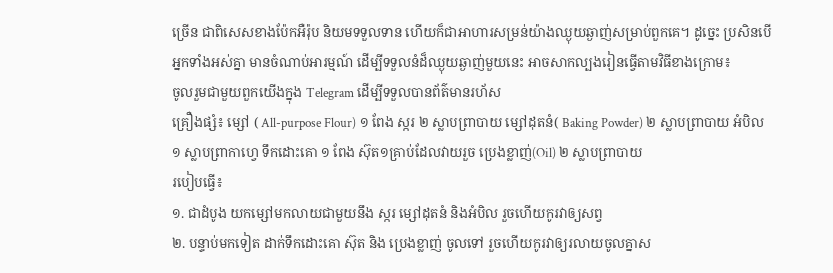ច្រើន ជាពិសេសខាងប៉ែកអឺរ៉ុប និយមទទួលទាន ហើយក៏ជាអាហារសម្រន់យ៉ាងឈ្ងុយឆ្ងាញ់សម្រាប់ពួកគេ។ ដូច្នេះ ប្រសិនបើ អ្នកទាំងអស់គ្នា មានចំណាប់អារម្មណ៍ ដើម្បីទទួលនំដ៏ឈ្ងុយឆ្ងាញ់មួយនេះ អាចសាកល្បងរៀនធ្វើតាមវិធីខាងក្រោម៖
ចូលរួមជាមួយពួកយើងក្នុង Telegram ដើម្បីទទួលបានព័ត៌មានរហ័ស
គ្រឿងផ្សំ៖ ម្សៅ ( All-purpose Flour) ១ ពែង ស្ករ ២ ស្លាបព្រាបាយ ម្សៅដុតនំ( Baking Powder) ២ ស្លាបព្រាបាយ អំបិល ១ ស្លាបព្រាកាហ្វេ ទឹកដោះគោ ១ ពែង ស៊ុត១គ្រាប់ដែលវាយរួច ប្រេងខ្លាញ់(Oil) ២ ស្លាបព្រាបាយ
របៀបធ្វើ៖
១. ជាដំបូង យកម្សៅមកលាយជាមួយនឹង ស្ករ ម្សៅដុតនំ និងអំបិល រួចហើយកូរវាឲ្យសព្វ
២. បន្ទាប់មកទៀត ដាក់ទឹកដោះគោ ស៊ុត និង ប្រេងខ្លាញ់ ចូលទៅ រួចហើយកូរវាឲ្យរលាយចូលគ្នាស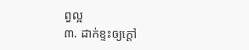ព្វល្អ
៣. ដាក់ខ្ទះឲ្យក្ដៅ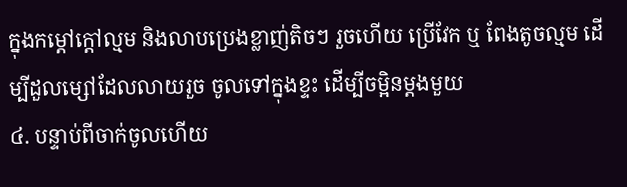ក្នុងកម្ដៅក្ដៅល្មម និងលាបប្រេងខ្លាញ់តិចៗ រួចហើយ ប្រើវែក ឬ ពែងតូចល្មម ដើម្បីដួលម្សៅដែលលាយរួច ចូលទៅក្នុងខ្ទះ ដើម្បីចម្អិនម្ដងមួយ
៤. បន្ទាប់ពីចាក់ចូលហើយ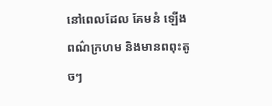នៅពេលដែល គែមនំ ឡើងពណ៌ក្រហម និងមានពពុះតូចៗ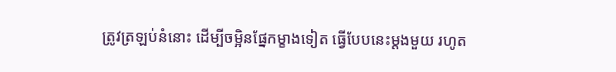ត្រូវត្រឡប់នំនោះ ដើម្បីចម្អិនផ្នែកម្ខាងទៀត ធ្វើបែបនេះម្ដងមួយ រហូត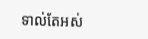ទាល់តែអស់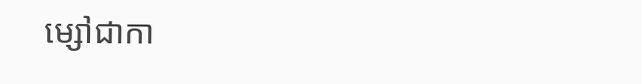ម្សៅជាកា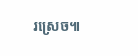រស្រេច៕